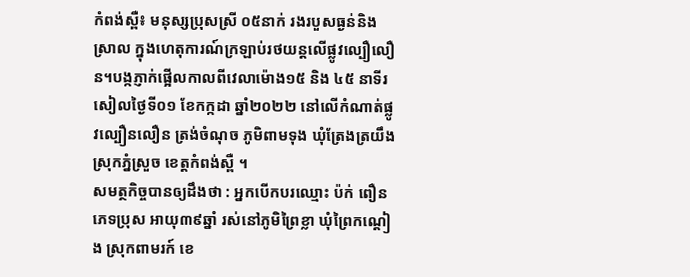កំពង់ស្ពឺ៖ មនុស្សប្រុសស្រី ០៥នាក់ រងរបួសធ្ងន់និងស្រាល ក្នុងហេតុការណ៍ក្រឡាប់រថយន្តលើផ្លូវល្បឿលឿន។បង្កភ្ញាក់ផ្អើលកាលពីវេលាម៉ោង១៥ និង ៤៥ នាទីរសៀលថ្ងៃទី០១ ខែកក្កដា ឆ្នាំ២០២២ នៅលើកំណាត់ផ្លូវល្បឿនលឿន ត្រង់ចំណុច ភូមិពាមទុង ឃុំត្រែងត្រយឹង ស្រុកភ្នំស្រួច ខេត្ដកំពង់ស្ពឺ ។
សមត្ថកិច្ចបានឲ្យដឹងថា : អ្នកបើកបរឈ្មោះ ប៉ក់ ពឿន ភេទប្រុស អាយុ៣៩ឆ្នាំ រស់នៅភូមិព្រៃខ្លា ឃុំព្រៃកណ្ដៀង ស្រុកពាមរក៍ ខេ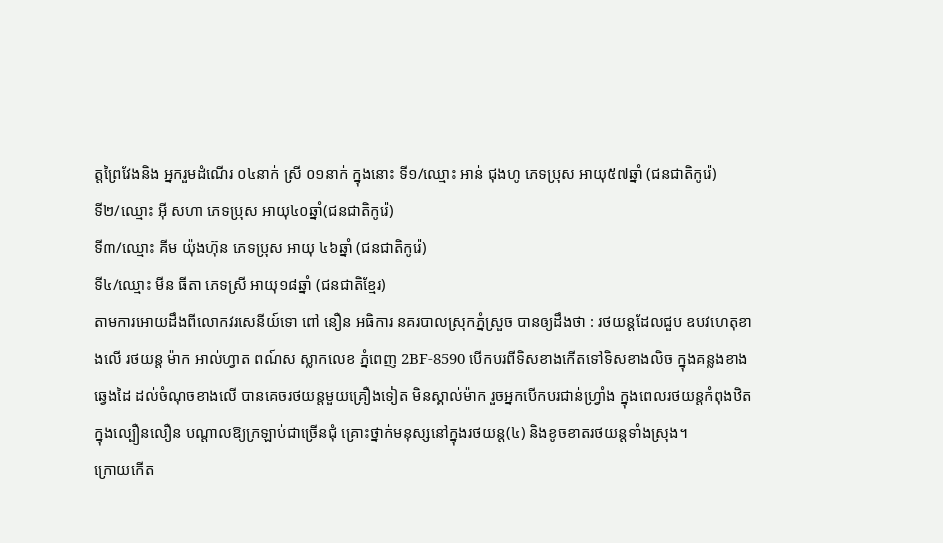ត្តព្រៃវែងនិង អ្នករួមដំណើរ ០៤នាក់ ស្រី ០១នាក់ ក្នុងនោះ ទី១/ឈ្មោះ អាន់ ជុងហូ ភេទប្រុស អាយុ៥៧ឆ្នាំ (ជនជាតិកូរ៉េ)
ទី២/ឈ្មោះ អុី សហា ភេទប្រុស អាយុ៤០ឆ្នាំ(ជនជាតិកូរ៉េ)
ទី៣/ឈ្មោះ គីម យ៉ុងហ៊ុន ភេទប្រុស អាយុ ៤៦ឆ្នាំ (ជនជាតិកូរ៉េ)
ទី៤/ឈ្មោះ មីន ធីតា ភេទស្រី អាយុ១៨ឆ្នាំ (ជនជាតិខ្មែរ)
តាមការអោយដឹងពីលោកវរសេនីយ៍ទោ ពៅ នឿន អធិការ នគរបាលស្រុកភ្នំស្រួច បានឲ្យដឹងថា : រថយន្ដដែលជួប ឧបវហេតុខាងលើ រថយន្ត ម៉ាក អាល់ហ្វាត ពណ៍ស ស្លាកលេខ ភ្នំពេញ 2BF-8590 បើកបរពីទិសខាងកើតទៅទិសខាងលិច ក្នុងគន្លងខាងឆ្វេងដៃ ដល់ចំណុចខាងលើ បានគេចរថយន្តមួយគ្រឿងទៀត មិនស្គាល់ម៉ាក រួចអ្នកបេីកបរជាន់ហ្រ្វាំង ក្នុងពេលរថយន្ដកំពុងឋិតក្នុងល្បឿនលឿន បណ្ដាលឱ្យក្រឡាប់ជាច្រើនជុំ គ្រោះថ្នាក់មនុស្សនៅក្នុងរថយន្ដ(៤) និងខូចខាតរថយន្ដទាំងស្រុង។
ក្រោយកើត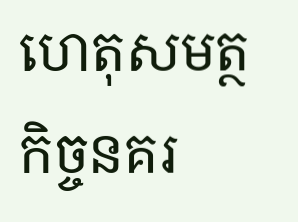ហេតុសមត្ថកិច្ចនគរ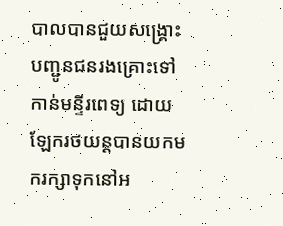បាលបានជួយសង្គ្រោះបញ្ជូនជនរងគ្រោះទៅកាន់មន្ទីរពេទ្យ ដោយឡែករថយន្តបានយកមករក្សាទុកនៅអ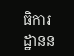ធិការដ្ឋានន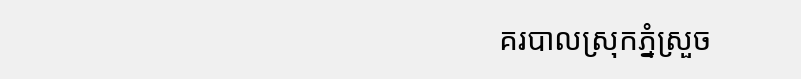គរបាលស្រុកភ្នំស្រួច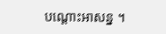បណ្តោះអាសន្ន ។